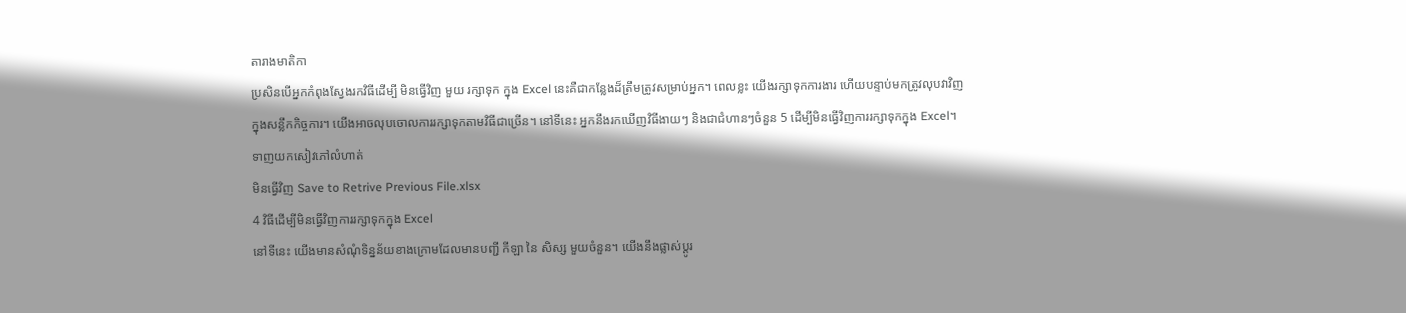តារាងមាតិកា
ប្រសិនបើអ្នកកំពុងស្វែងរកវិធីដើម្បី មិនធ្វើវិញ មួយ រក្សាទុក ក្នុង Excel នេះគឺជាកន្លែងដ៏ត្រឹមត្រូវសម្រាប់អ្នក។ ពេលខ្លះ យើងរក្សាទុកការងារ ហើយបន្ទាប់មកត្រូវលុបវាវិញក្នុងសន្លឹកកិច្ចការ។ យើងអាចលុបចោលការរក្សាទុកតាមវិធីជាច្រើន។ នៅទីនេះ អ្នកនឹងរកឃើញវិធីងាយៗ និងជាជំហានៗចំនួន 5 ដើម្បីមិនធ្វើវិញការរក្សាទុកក្នុង Excel។
ទាញយកសៀវភៅលំហាត់
មិនធ្វើវិញ Save to Retrive Previous File.xlsx
4 វិធីដើម្បីមិនធ្វើវិញការរក្សាទុកក្នុង Excel
នៅទីនេះ យើងមានសំណុំទិន្នន័យខាងក្រោមដែលមានបញ្ជី កីឡា នៃ សិស្ស មួយចំនួន។ យើងនឹងផ្លាស់ប្តូរ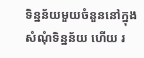ទិន្នន័យមួយចំនួននៅក្នុងសំណុំទិន្នន័យ ហើយ រ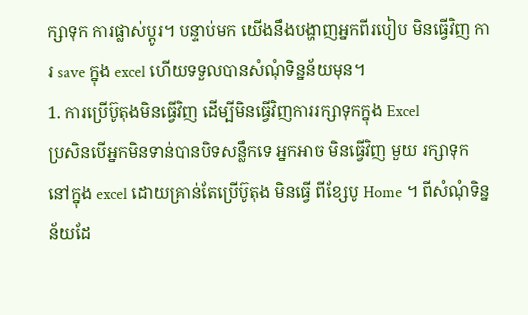ក្សាទុក ការផ្លាស់ប្តូរ។ បន្ទាប់មក យើងនឹងបង្ហាញអ្នកពីរបៀប មិនធ្វើវិញ ការ save ក្នុង excel ហើយទទួលបានសំណុំទិន្នន័យមុន។
1. ការប្រើប៊ូតុងមិនធ្វើវិញ ដើម្បីមិនធ្វើវិញការរក្សាទុកក្នុង Excel
ប្រសិនបើអ្នកមិនទាន់បានបិទសន្លឹកទេ អ្នកអាច មិនធ្វើវិញ មួយ រក្សាទុក នៅក្នុង excel ដោយគ្រាន់តែប្រើប៊ូតុង មិនធ្វើ ពីខ្សែបូ Home ។ ពីសំណុំទិន្នន័យដែ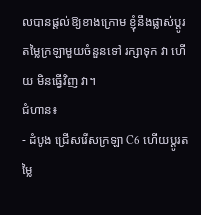លបានផ្តល់ឱ្យខាងក្រោម ខ្ញុំនឹងផ្លាស់ប្តូរតម្លៃក្រឡាមួយចំនួនទៅ រក្សាទុក វា ហើយ មិនធ្វើវិញ វា។
ជំហាន៖
- ដំបូង ជ្រើសរើសក្រឡា C6 ហើយប្តូរតម្លៃ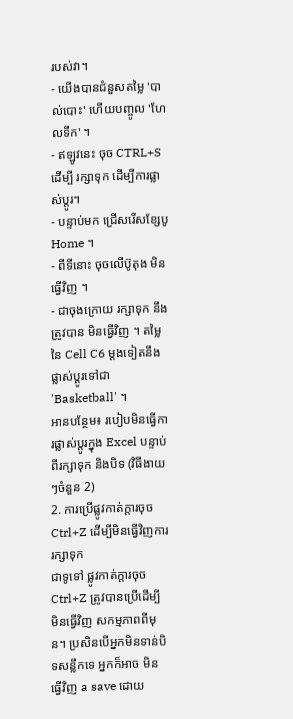របស់វា។
- យើងបានជំនួសតម្លៃ 'បាល់បោះ' ហើយបញ្ចូល 'ហែលទឹក' ។
- ឥឡូវនេះ ចុច CTRL+S ដើម្បី រក្សាទុក ដើម្បីការផ្លាស់ប្តូរ។
- បន្ទាប់មក ជ្រើសរើសខ្សែបូ Home ។
- ពីទីនោះ ចុចលើប៊ូតុង មិនធ្វើវិញ ។
- ជាចុងក្រោយ រក្សាទុក នឹងត្រូវបាន មិនធ្វើវិញ ។ តម្លៃនៃ Cell C6 ម្តងទៀតនឹងផ្លាស់ប្តូរទៅជា 'Basketball' ។
អានបន្ថែម៖ របៀបមិនធ្វើការផ្លាស់ប្តូរក្នុង Excel បន្ទាប់ពីរក្សាទុក និងបិទ (វិធីងាយៗចំនួន 2)
2. ការប្រើផ្លូវកាត់ក្តារចុច Ctrl+Z ដើម្បីមិនធ្វើវិញការរក្សាទុក
ជាទូទៅ ផ្លូវកាត់ក្តារចុច Ctrl+Z ត្រូវបានប្រើដើម្បី មិនធ្វើវិញ សកម្មភាពពីមុន។ ប្រសិនបើអ្នកមិនទាន់បិទសន្លឹកទេ អ្នកក៏អាច មិនធ្វើវិញ a save ដោយ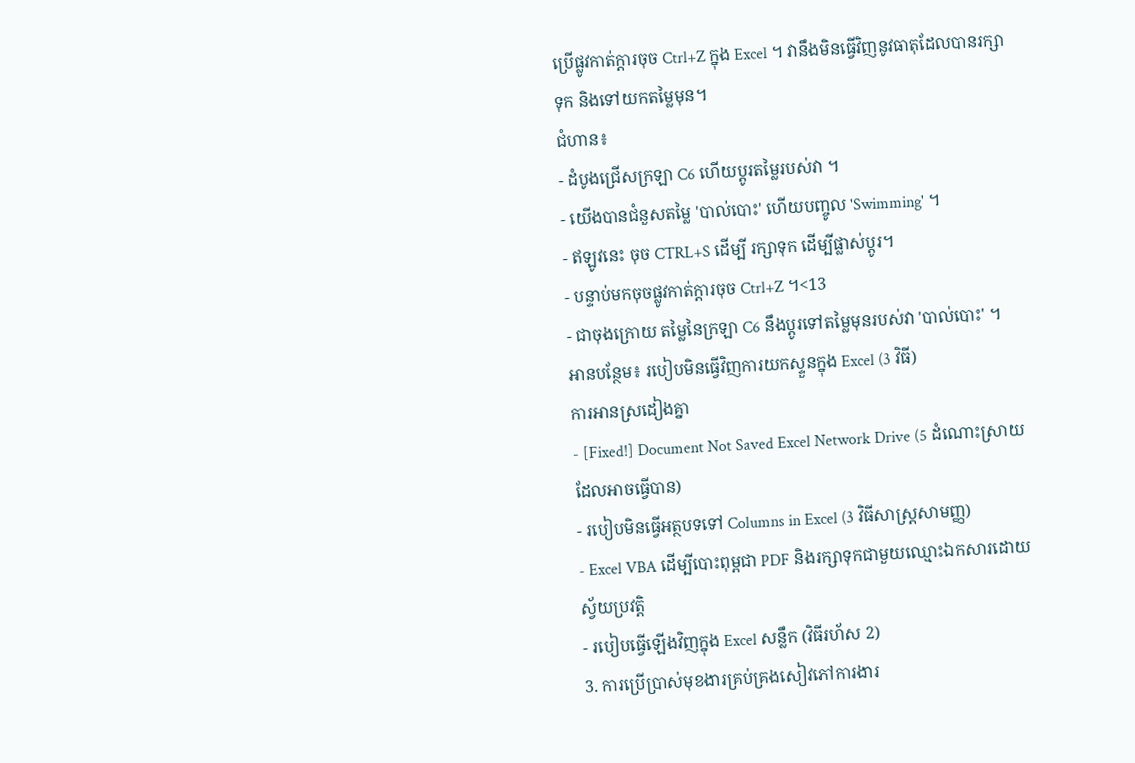ប្រើផ្លូវកាត់ក្តារចុច Ctrl+Z ក្នុង Excel ។ វានឹងមិនធ្វើវិញនូវធាតុដែលបានរក្សាទុក និងទៅយកតម្លៃមុន។
ជំហាន៖
- ដំបូងជ្រើសក្រឡា C6 ហើយប្តូរតម្លៃរបស់វា ។
- យើងបានជំនួសតម្លៃ 'បាល់បោះ' ហើយបញ្ចូល 'Swimming' ។
- ឥឡូវនេះ ចុច CTRL+S ដើម្បី រក្សាទុក ដើម្បីផ្លាស់ប្តូរ។
- បន្ទាប់មកចុចផ្លូវកាត់ក្តារចុច Ctrl+Z ។<13
- ជាចុងក្រោយ តម្លៃនៃក្រឡា C6 នឹងប្តូរទៅតម្លៃមុនរបស់វា 'បាល់បោះ' ។
អានបន្ថែម៖ របៀបមិនធ្វើវិញការយកស្ទួនក្នុង Excel (3 វិធី)
ការអានស្រដៀងគ្នា
- [Fixed!] Document Not Saved Excel Network Drive (5 ដំណោះស្រាយដែលអាចធ្វើបាន)
- របៀបមិនធ្វើអត្ថបទទៅ Columns in Excel (3 វិធីសាស្រ្តសាមញ្ញ)
- Excel VBA ដើម្បីបោះពុម្ពជា PDF និងរក្សាទុកជាមួយឈ្មោះឯកសារដោយស្វ័យប្រវត្តិ
- របៀបធ្វើឡើងវិញក្នុង Excel សន្លឹក (វិធីរហ័ស 2)
3. ការប្រើប្រាស់មុខងារគ្រប់គ្រងសៀវភៅការងារ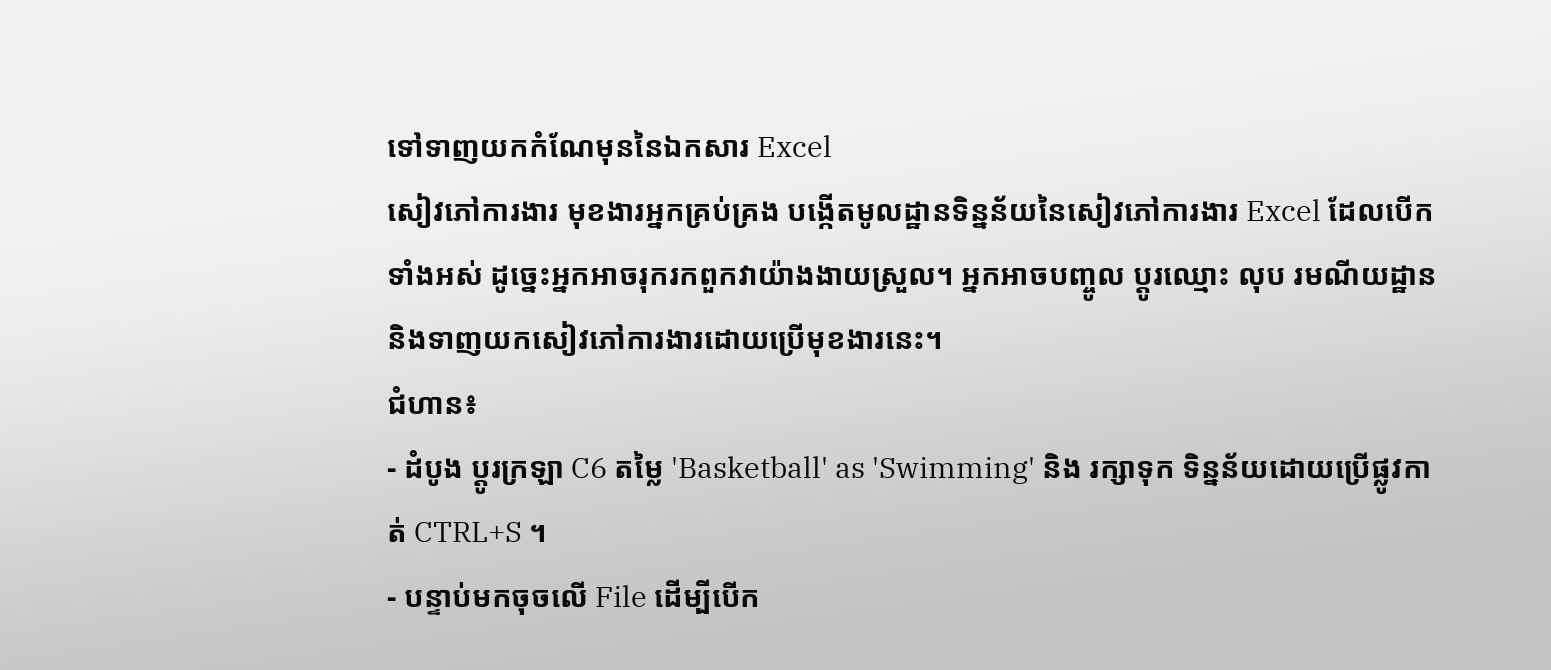ទៅទាញយកកំណែមុននៃឯកសារ Excel
សៀវភៅការងារ មុខងារអ្នកគ្រប់គ្រង បង្កើតមូលដ្ឋានទិន្នន័យនៃសៀវភៅការងារ Excel ដែលបើកទាំងអស់ ដូច្នេះអ្នកអាចរុករកពួកវាយ៉ាងងាយស្រួល។ អ្នកអាចបញ្ចូល ប្តូរឈ្មោះ លុប រមណីយដ្ឋាន និងទាញយកសៀវភៅការងារដោយប្រើមុខងារនេះ។
ជំហាន៖
- ដំបូង ប្តូរក្រឡា C6 តម្លៃ 'Basketball' as 'Swimming' និង រក្សាទុក ទិន្នន័យដោយប្រើផ្លូវកាត់ CTRL+S ។
- បន្ទាប់មកចុចលើ File ដើម្បីបើក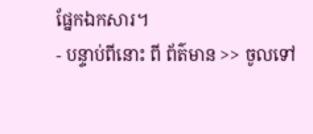ផ្នែកឯកសារ។
- បន្ទាប់ពីនោះ ពី ព័ត៌មាន >> ចូលទៅ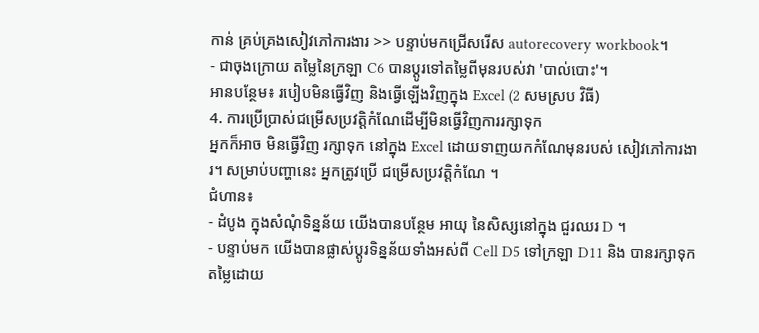កាន់ គ្រប់គ្រងសៀវភៅការងារ >> បន្ទាប់មកជ្រើសរើស autorecovery workbook។
- ជាចុងក្រោយ តម្លៃនៃក្រឡា C6 បានប្តូរទៅតម្លៃពីមុនរបស់វា 'បាល់បោះ'។
អានបន្ថែម៖ របៀបមិនធ្វើវិញ និងធ្វើឡើងវិញក្នុង Excel (2 សមស្រប វិធី)
4. ការប្រើប្រាស់ជម្រើសប្រវត្តិកំណែដើម្បីមិនធ្វើវិញការរក្សាទុក
អ្នកក៏អាច មិនធ្វើវិញ រក្សាទុក នៅក្នុង Excel ដោយទាញយកកំណែមុនរបស់ សៀវភៅការងារ។ សម្រាប់បញ្ហានេះ អ្នកត្រូវប្រើ ជម្រើសប្រវត្តិកំណែ ។
ជំហាន៖
- ដំបូង ក្នុងសំណុំទិន្នន័យ យើងបានបន្ថែម អាយុ នៃសិស្សនៅក្នុង ជួរឈរ D ។
- បន្ទាប់មក យើងបានផ្លាស់ប្តូរទិន្នន័យទាំងអស់ពី Cell D5 ទៅក្រឡា D11 និង បានរក្សាទុក តម្លៃដោយ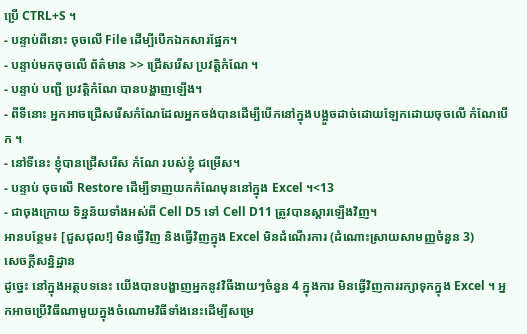ប្រើ CTRL+S ។
- បន្ទាប់ពីនោះ ចុចលើ File ដើម្បីបើកឯកសារផ្នែក។
- បន្ទាប់មកចុចលើ ព័ត៌មាន >> ជ្រើសរើស ប្រវត្តិកំណែ ។
- បន្ទាប់ បញ្ជី ប្រវត្តិកំណែ បានបង្ហាញឡើង។
- ពីទីនោះ អ្នកអាចជ្រើសរើសកំណែដែលអ្នកចង់បានដើម្បីបើកនៅក្នុងបង្អួចដាច់ដោយឡែកដោយចុចលើ កំណែបើក ។
- នៅទីនេះ ខ្ញុំបានជ្រើសរើស កំណែ របស់ខ្ញុំ ជម្រើស។
- បន្ទាប់ ចុចលើ Restore ដើម្បីទាញយកកំណែមុននៅក្នុង Excel ។<13
- ជាចុងក្រោយ ទិន្នន័យទាំងអស់ពី Cell D5 ទៅ Cell D11 ត្រូវបានស្ដារឡើងវិញ។
អានបន្ថែម៖ [ជួសជុល!] មិនធ្វើវិញ និងធ្វើវិញក្នុង Excel មិនដំណើរការ (ដំណោះស្រាយសាមញ្ញចំនួន 3)
សេចក្តីសន្និដ្ឋាន
ដូច្នេះ នៅក្នុងអត្ថបទនេះ យើងបានបង្ហាញអ្នកនូវវិធីងាយៗចំនួន 4 ក្នុងការ មិនធ្វើវិញការរក្សាទុកក្នុង Excel ។ អ្នកអាចប្រើវិធីណាមួយក្នុងចំណោមវិធីទាំងនេះដើម្បីសម្រេ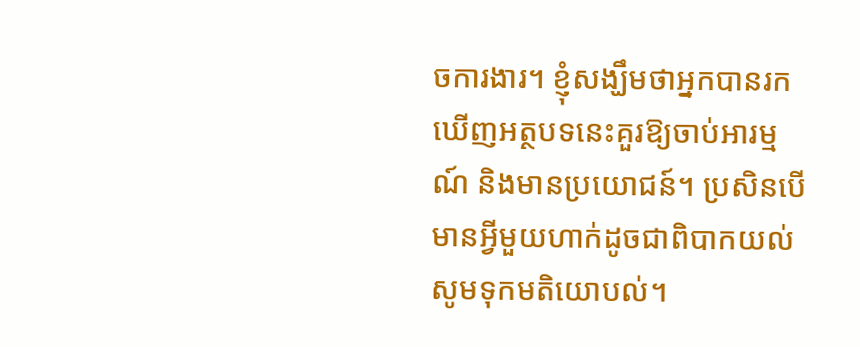ចការងារ។ ខ្ញុំសង្ឃឹមថាអ្នកបានរកឃើញអត្ថបទនេះគួរឱ្យចាប់អារម្មណ៍ និងមានប្រយោជន៍។ ប្រសិនបើមានអ្វីមួយហាក់ដូចជាពិបាកយល់ សូមទុកមតិយោបល់។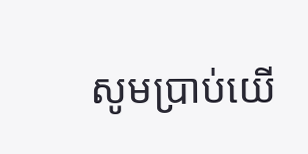សូមប្រាប់យើ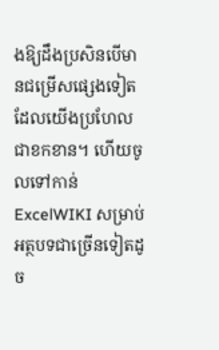ងឱ្យដឹងប្រសិនបើមានជម្រើសផ្សេងទៀត ដែលយើងប្រហែលជាខកខាន។ ហើយចូលទៅកាន់ ExcelWIKI សម្រាប់អត្ថបទជាច្រើនទៀតដូច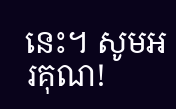នេះ។ សូមអរគុណ!